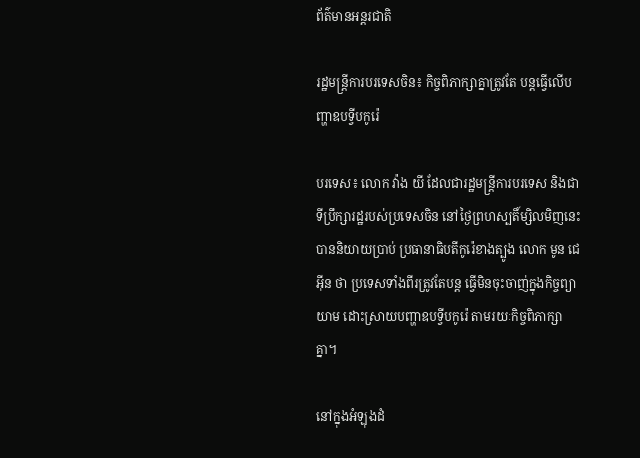ព័ត៌មានអន្តរជាតិ

រដ្ឋមន្ត្រីការបរទេសចិន៖ កិច្ចពិភាក្សាគ្នាត្រូវតែ បន្តធ្វើលើបញ្ហាឧបទ្វីបកូរ៉េ

បរទេស៖ លោក វ៉ាង យី ដែលជារដ្ឋមន្ត្រីការបរទេស និងជាទីប្រឹក្សារដ្ឋរបស់ប្រទេសចិន នៅថ្ងៃព្រហស្បតិ៍ម្សិលមិញនេះ បាននិយាយប្រាប់ ប្រធានាធិបតីកូរ៉េខាងត្បូង លោក មូន ជេអ៊ីន ថា ប្រទេសទាំងពីរត្រូវតែបន្ត ធ្វើមិនចុះចាញ់ក្នុងកិច្ចព្យាយាម ដោះស្រាយបញ្ហាឧបទ្វីបកូរ៉េ តាមរយៈកិច្ចពិភាក្សាគ្នា។

នៅក្នុងអំឡុងដំ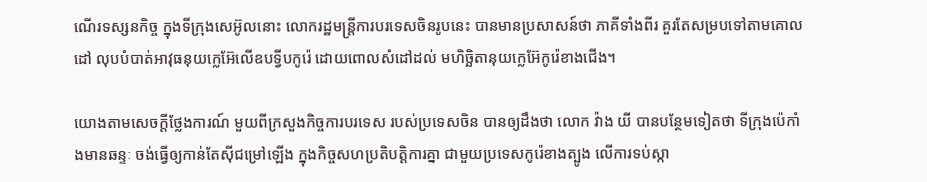ណើរទស្សនកិច្ច ក្នុងទីក្រុងសេអ៊ូលនោះ លោករដ្ឋមន្ត្រីការបរទេសចិនរូបនេះ បានមានប្រសាសន៍ថា ភាគីទាំងពីរ គួរតែសម្របទៅតាមគោលដៅ លុបបំបាត់អាវុធនុយក្លេអ៊ែលើឧបទ្វីបកូរ៉េ ដោយពោលសំដៅដល់ មហិច្ឆិតានុយក្លេអ៊ែកូរ៉េខាងជើង។

យោងតាមសេចក្តីថ្លែងការណ៍ មួយពីក្រសួងកិច្ចការបរទេស របស់ប្រទេសចិន បានឲ្យដឹងថា លោក វ៉ាង យី បានបន្ថែមទៀតថា ទីក្រុងប៉េកាំងមានឆន្ទៈ ចង់ធ្វើឲ្យកាន់តែស៊ីជម្រៅឡើង ក្នុងកិច្ចសហប្រតិបត្តិការគ្នា ជាមួយប្រទេសកូរ៉េខាងត្បូង លើការទប់ស្កា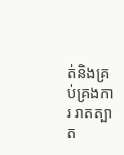ត់និងគ្រប់គ្រងការ រាតត្បាត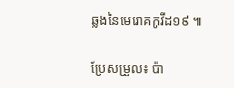ឆ្លងនៃមេរោគកូវីដ១៩ ៕

ប្រែសម្រួល៖ ប៉ា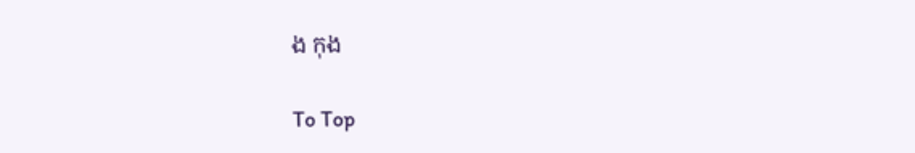ង កុង

To Top